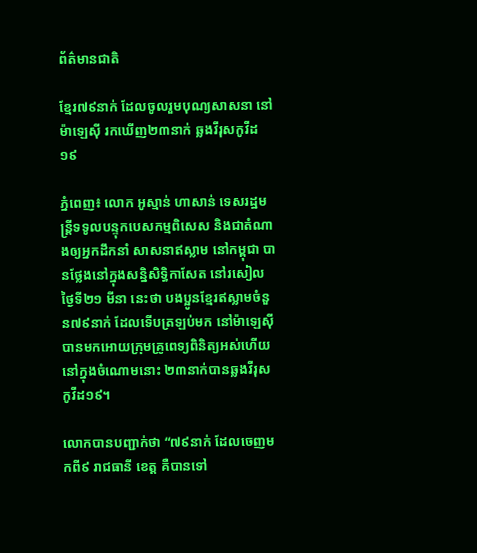ព័ត៌មានជាតិ

ខ្មែរ៧៩នាក់ ដែលចូលរួមបុណ្យសាសនា នៅម៉ាឡេស៊ី រកឃើញ២៣នាក់ ឆ្លងវីរុសកូវីដ១៩

ភ្នំពេញ៖ លោក អូស្មាន់ ហាសាន់ ទេសរដ្ឋមន្រ្តីទទូលបន្ទុកបេសកម្មពិសេស និងជាតំណាងឲ្យអ្នកដឹកនាំ សាសនាឥស្លាម នៅកម្ពុជា បានថ្លែងនៅក្នុងសន្និសិទ្ធិកាសែត នៅរសៀលថ្ងៃទី២១ មីនា នេះថា បងប្អូនខ្មែរឥស្លាមចំនួន៧៩នាក់ ដែលទើបត្រឡប់មក នៅម៉ាឡេស៊ី បានមកអោយក្រុមគ្រូពេទ្យពិនិត្យអស់ហើយ នៅក្នុងចំណោមនោះ ២៣នាក់បានឆ្លងវីរុស កូវីដ១៩។

លោកបានបញ្ជាក់ថា “៧៩នាក់ ដែលចេញមកពី៩ រាជធានី ខេត្ត គឺបានទៅ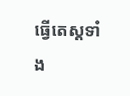ធ្វើតេស្ដទាំង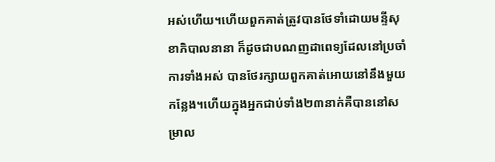អស់ហើយ។ហើយពួកគាត់ត្រូវបានថែទាំដោយមន្ទីសុខាភិបាលនានា ក៏ដូចជាបណញដាពេទ្យដែលនៅប្រចាំការទាំងអស់ បានថែរក្សាយពួកគាត់អោយនៅនឹងមួយកន្លែង។ហើយក្នុងអ្នកជាប់ទាំង២៣នាក់គឺបាននៅសម្រាល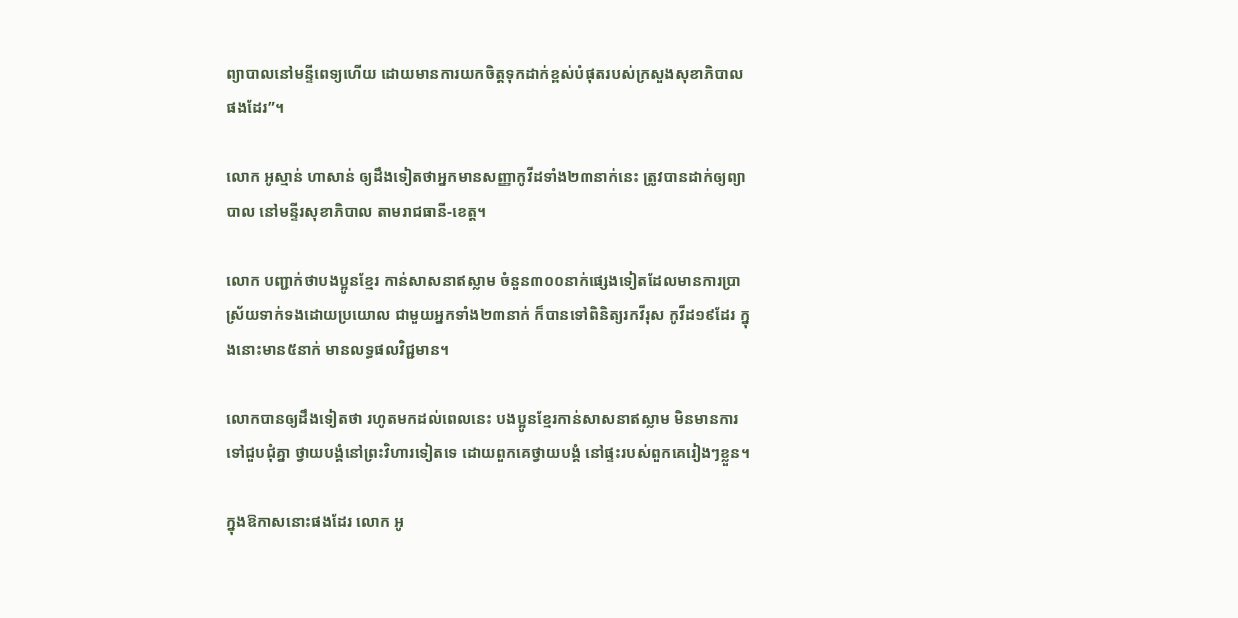ព្យាបាលនៅមន្ទីពេទ្យហើយ ដោយមានការយកចិត្តទុកដាក់ខ្ពស់បំផុតរបស់ក្រសួងសុខាភិបាលផងដែរ”។

លោក អូស្មាន់ ហាសាន់ ឲ្យដឹងទៀតថាអ្នកមានសញ្ញាកូវីដទាំង២៣នាក់នេះ ត្រូវបានដាក់ឲ្យព្យាបាល នៅមន្ទីរសុខាភិបាល តាមរាជធានី-ខេត្ត។

លោក បញ្ជាក់ថាបងប្អូនខ្មែរ កាន់សាសនាឥស្លាម ចំនួន៣០០នាក់ផ្សេងទៀតដែលមានការប្រាស្រ័យទាក់ទងដោយប្រយោល ជាមួយអ្នកទាំង២៣នាក់ ក៏បានទៅពិនិត្យរកវីរុស កូវីដ១៩ដែរ ក្នុងនោះមាន៥នាក់ មានលទ្ធផលវិជ្ជមាន។

លោកបានឲ្យដឹងទៀតថា រហូតមកដល់ពេលនេះ បងប្អូនខ្មែរកាន់សាសនាឥស្លាម មិនមានការទៅជួបជុំគ្នា ថ្វាយបង្គំនៅព្រះវិហារទៀតទេ ដោយពួកគេថ្វាយបង្គំ នៅផ្ទះរបស់ពួកគេរៀងៗខ្លួន។

ក្នុងឱកាសនោះផងដែរ លោក អូ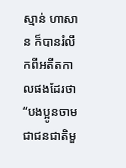ស្មាន់ ហាសាន ក៏បានរំលឹកពីអតីតកាលផងដែរថា “បងប្អូនចាមជាជនជាតិមួ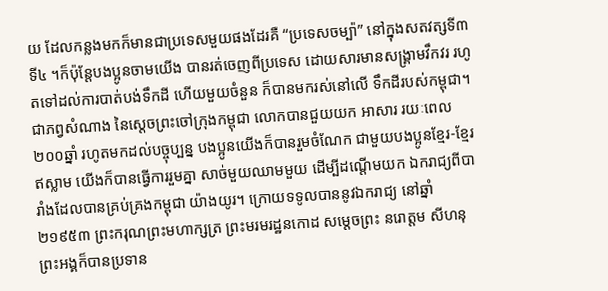យ ដែលកន្លងមកក៏មានជាប្រទេសមួយផងដែរគឺ “ប្រទេសចម្ប៉ា” នៅក្នុងសតវត្សទី៣ទី៤ ។ក៏ប៉ុន្តែបងប្អូនចាមយើង បានរត់ចេញពីប្រទេស ដោយសារមានសង្គ្រាមវឹកវរ រហូតទៅដល់ការបាត់បង់ទឹកដី ហើយមួយចំនួន ក៏បានមករស់នៅលើ ទឹកដីរបស់កម្ពុជា។ ជាភព្វសំណាង នៃស្ដេចព្រះចៅក្រុងកម្ពុជា លោកបានជួយយក អាសារ រយៈពេល២០០ឆ្នាំ រហូតមកដល់បច្ចុប្បន្ន បងប្អូនយើងក៏បានរួមចំណែក ជាមួយបងប្អូនខ្មែរ-ខ្មែរឥស្លាម យើងក៏បានធ្វើការរួមគ្នា សាច់មួយឈាមមួយ ដើម្បីដណ្ដើមយក ឯករាជ្យពីបារាំងដែលបានគ្រប់គ្រងកម្ពុជា យ៉ាងយូរ។ ក្រោយទទូលបាននូវឯករាជ្យ នៅឆ្នាំ២១៩៥៣ ព្រះករុណព្រះមហាក្សត្រ ព្រះមរមរដ្ឋនកោដ សម្ដេចព្រះ នរោត្ដម សីហនុ ព្រះអង្គក៏បានប្រទាន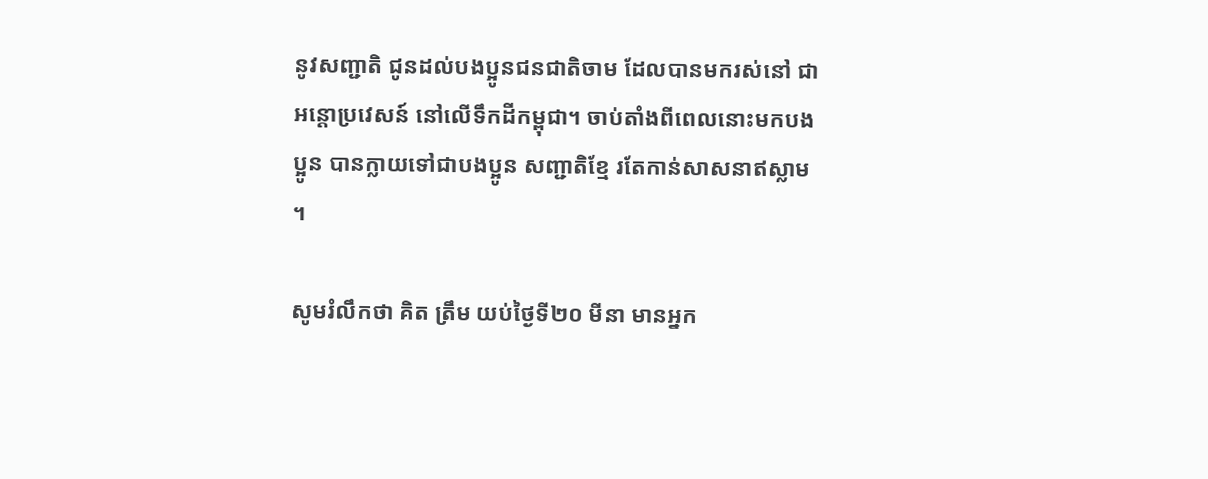នូវសញ្ជាតិ ជូនដល់បងប្អូនជនជាតិចាម ដែលបានមករស់នៅ ជាអន្ដោប្រវេសន៍ នៅលើទឹកដីកម្ពុជា។ ចាប់តាំងពីពេលនោះមកបងប្អូន បានក្លាយទៅជាបងប្អូន សញ្ជាតិខ្មែ រតែកាន់សាសនាឥស្លាម ។

សូមរំលឹកថា គិត ត្រឹម យប់ថ្ងៃទី២០ មីនា មានអ្នក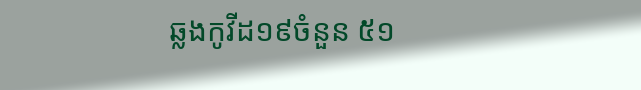ឆ្លងកូវីដ១៩ចំនួន ៥១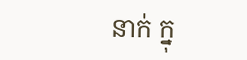នាក់ ក្នុ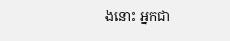ងនោះ អ្នកជា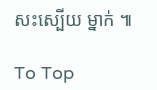សះស្បើយ ម្នាក់ ៕

To Top